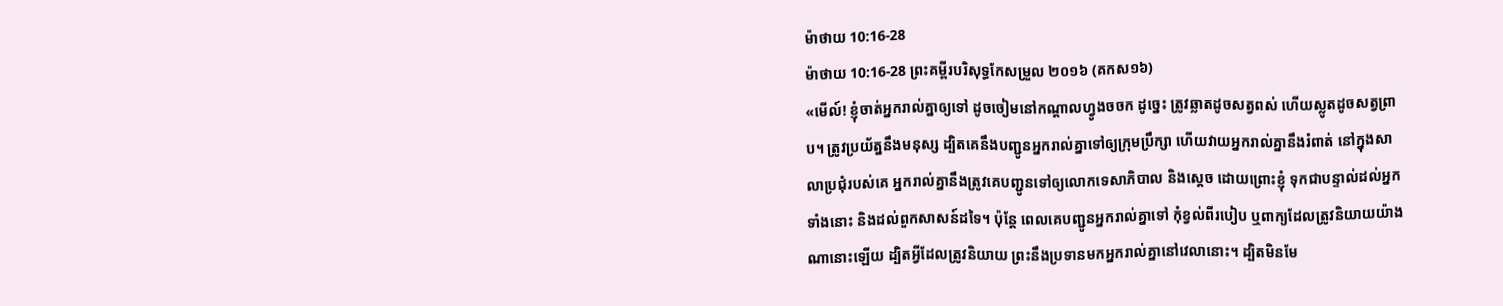ម៉ាថាយ 10:16-28
ម៉ាថាយ 10:16-28 ព្រះគម្ពីរបរិសុទ្ធកែសម្រួល ២០១៦ (គកស១៦)
«មើល៍! ខ្ញុំចាត់អ្នករាល់គ្នាឲ្យទៅ ដូចចៀមនៅកណ្តាលហ្វូងចចក ដូច្នេះ ត្រូវឆ្លាតដូចសត្វពស់ ហើយស្លូតដូចសត្វព្រាប។ ត្រូវប្រយ័ត្ននឹងមនុស្ស ដ្បិតគេនឹងបញ្ជូនអ្នករាល់គ្នាទៅឲ្យក្រុមប្រឹក្សា ហើយវាយអ្នករាល់គ្នានឹងរំពាត់ នៅក្នុងសាលាប្រជុំរបស់គេ អ្នករាល់គ្នានឹងត្រូវគេបញ្ជូនទៅឲ្យលោកទេសាភិបាល និងស្តេច ដោយព្រោះខ្ញុំ ទុកជាបន្ទាល់ដល់អ្នកទាំងនោះ និងដល់ពួកសាសន៍ដទៃ។ ប៉ុន្តែ ពេលគេបញ្ជូនអ្នករាល់គ្នាទៅ កុំខ្វល់ពីរបៀប ឬពាក្យដែលត្រូវនិយាយយ៉ាងណានោះឡើយ ដ្បិតអ្វីដែលត្រូវនិយាយ ព្រះនឹងប្រទានមកអ្នករាល់គ្នានៅវេលានោះ។ ដ្បិតមិនមែ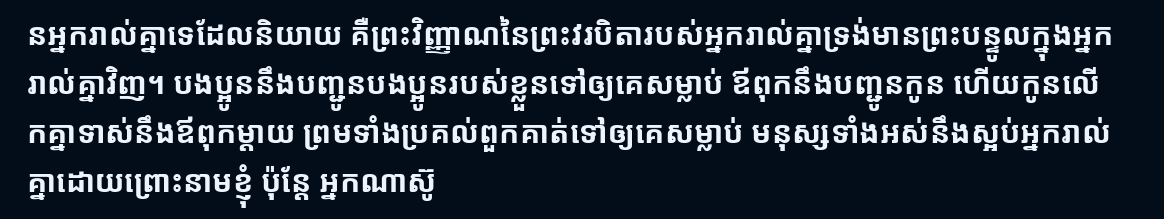នអ្នករាល់គ្នាទេដែលនិយាយ គឺព្រះវិញ្ញាណនៃព្រះវរបិតារបស់អ្នករាល់គ្នាទ្រង់មានព្រះបន្ទូលក្នុងអ្នករាល់គ្នាវិញ។ បងប្អូននឹងបញ្ជូនបងប្អូនរបស់ខ្លួនទៅឲ្យគេសម្លាប់ ឪពុកនឹងបញ្ជូនកូន ហើយកូនលើកគ្នាទាស់នឹងឪពុកម្តាយ ព្រមទាំងប្រគល់ពួកគាត់ទៅឲ្យគេសម្លាប់ មនុស្សទាំងអស់នឹងស្អប់អ្នករាល់គ្នាដោយព្រោះនាមខ្ញុំ ប៉ុន្តែ អ្នកណាស៊ូ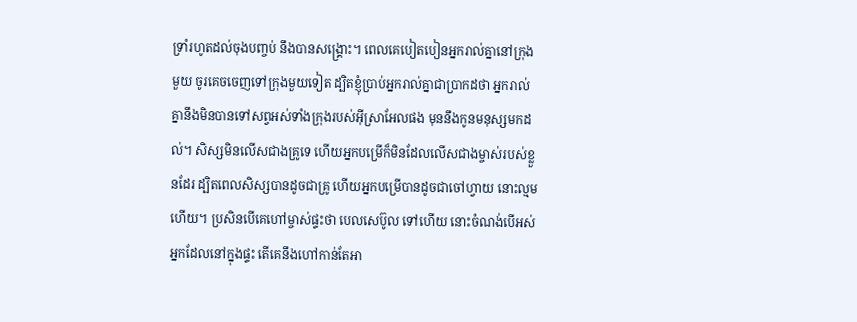ទ្រាំរហូតដល់ចុងបញ្ចប់ នឹងបានសង្គ្រោះ។ ពេលគេបៀតបៀនអ្នករាល់គ្នានៅក្រុងមួយ ចូរគេចចេញទៅក្រុងមួយទៀត ដ្បិតខ្ញុំប្រាប់អ្នករាល់គ្នាជាប្រាកដថា អ្នករាល់គ្នានឹងមិនបានទៅសព្វអស់ទាំងក្រុងរបស់អ៊ីស្រាអែលផង មុននឹងកូនមនុស្សមកដល់។ សិស្សមិនលើសជាងគ្រូទេ ហើយអ្នកបម្រើក៏មិនដែលលើសជាងម្ចាស់របស់ខ្លួនដែរ ដ្បិតពេលសិស្សបានដូចជាគ្រូ ហើយអ្នកបម្រើបានដូចជាចៅហ្វាយ នោះល្មមហើយ។ ប្រសិនបើគេហៅម្ចាស់ផ្ទះថា បេលសេប៊ូល ទៅហើយ នោះចំណង់បើអស់អ្នកដែលនៅក្នុងផ្ទះ តើគេនឹងហៅកាន់តែអា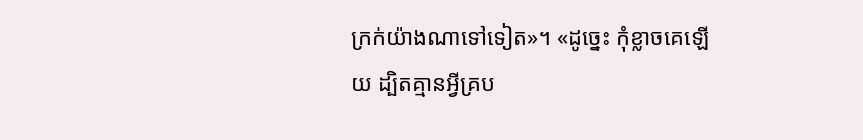ក្រក់យ៉ាងណាទៅទៀត»។ «ដូច្នេះ កុំខ្លាចគេឡើយ ដ្បិតគ្មានអ្វីគ្រប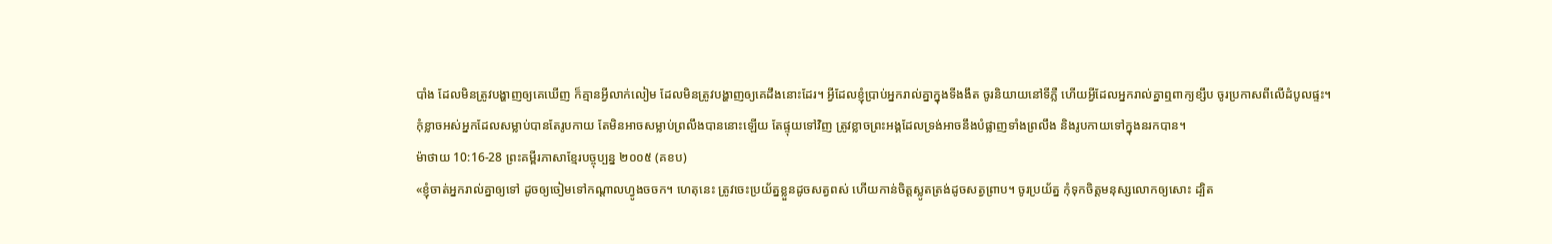បាំង ដែលមិនត្រូវបង្ហាញឲ្យគេឃើញ ក៏គ្មានអ្វីលាក់លៀម ដែលមិនត្រូវបង្ហាញឲ្យគេដឹងនោះដែរ។ អ្វីដែលខ្ញុំប្រាប់អ្នករាល់គ្នាក្នុងទីងងឹត ចូរនិយាយនៅទីភ្លឺ ហើយអ្វីដែលអ្នករាល់គ្នាឮពាក្យខ្សឹប ចូរប្រកាសពីលើដំបូលផ្ទះ។ កុំខ្លាចអស់អ្នកដែលសម្លាប់បានតែរូបកាយ តែមិនអាចសម្លាប់ព្រលឹងបាននោះឡើយ តែផ្ទុយទៅវិញ ត្រូវខ្លាចព្រះអង្គដែលទ្រង់អាចនឹងបំផ្លាញទាំងព្រលឹង និងរូបកាយទៅក្នុងនរកបាន។
ម៉ាថាយ 10:16-28 ព្រះគម្ពីរភាសាខ្មែរបច្ចុប្បន្ន ២០០៥ (គខប)
«ខ្ញុំចាត់អ្នករាល់គ្នាឲ្យទៅ ដូចឲ្យចៀមទៅកណ្ដាលហ្វូងចចក។ ហេតុនេះ ត្រូវចេះប្រយ័ត្នខ្លួនដូចសត្វពស់ ហើយកាន់ចិត្តស្លូតត្រង់ដូចសត្វព្រាប។ ចូរប្រយ័ត្ន កុំទុកចិត្តមនុស្សលោកឲ្យសោះ ដ្បិត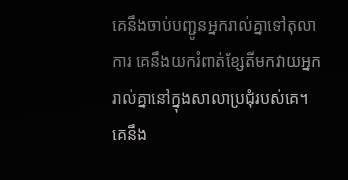គេនឹងចាប់បញ្ជូនអ្នករាល់គ្នាទៅតុលាការ គេនឹងយករំពាត់ខ្សែតីមកវាយអ្នករាល់គ្នានៅក្នុងសាលាប្រជុំរបស់គេ។ គេនឹង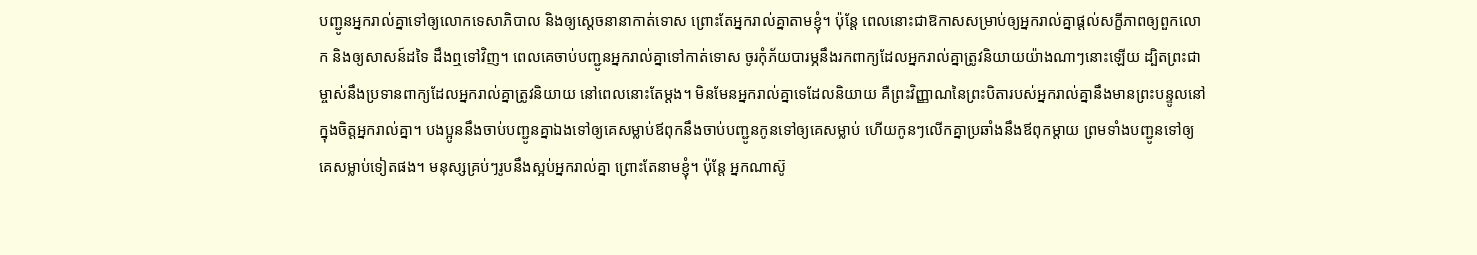បញ្ជូនអ្នករាល់គ្នាទៅឲ្យលោកទេសាភិបាល និងឲ្យស្ដេចនានាកាត់ទោស ព្រោះតែអ្នករាល់គ្នាតាមខ្ញុំ។ ប៉ុន្តែ ពេលនោះជាឱកាសសម្រាប់ឲ្យអ្នករាល់គ្នាផ្ដល់សក្ខីភាពឲ្យពួកលោក និងឲ្យសាសន៍ដទៃ ដឹងឮទៅវិញ។ ពេលគេចាប់បញ្ជូនអ្នករាល់គ្នាទៅកាត់ទោស ចូរកុំភ័យបារម្ភនឹងរកពាក្យដែលអ្នករាល់គ្នាត្រូវនិយាយយ៉ាងណាៗនោះឡើយ ដ្បិតព្រះជាម្ចាស់នឹងប្រទានពាក្យដែលអ្នករាល់គ្នាត្រូវនិយាយ នៅពេលនោះតែម្ដង។ មិនមែនអ្នករាល់គ្នាទេដែលនិយាយ គឺព្រះវិញ្ញាណនៃព្រះបិតារបស់អ្នករាល់គ្នានឹងមានព្រះបន្ទូលនៅក្នុងចិត្តអ្នករាល់គ្នា។ បងប្អូននឹងចាប់បញ្ជូនគ្នាឯងទៅឲ្យគេសម្លាប់ឪពុកនឹងចាប់បញ្ជូនកូនទៅឲ្យគេសម្លាប់ ហើយកូនៗលើកគ្នាប្រឆាំងនឹងឪពុកម្ដាយ ព្រមទាំងបញ្ជូនទៅឲ្យគេសម្លាប់ទៀតផង។ មនុស្សគ្រប់ៗរូបនឹងស្អប់អ្នករាល់គ្នា ព្រោះតែនាមខ្ញុំ។ ប៉ុន្តែ អ្នកណាស៊ូ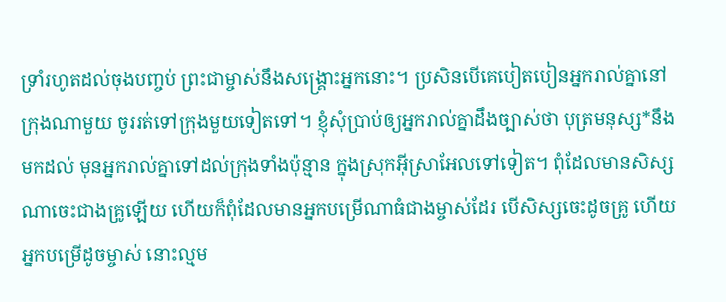ទ្រាំរហូតដល់ចុងបញ្ចប់ ព្រះជាម្ចាស់នឹងសង្គ្រោះអ្នកនោះ។ ប្រសិនបើគេបៀតបៀនអ្នករាល់គ្នានៅក្រុងណាមួយ ចូររត់ទៅក្រុងមួយទៀតទៅ។ ខ្ញុំសុំប្រាប់ឲ្យអ្នករាល់គ្នាដឹងច្បាស់ថា បុត្រមនុស្ស*នឹងមកដល់ មុនអ្នករាល់គ្នាទៅដល់ក្រុងទាំងប៉ុន្មាន ក្នុងស្រុកអ៊ីស្រាអែលទៅទៀត។ ពុំដែលមានសិស្សណាចេះជាងគ្រូឡើយ ហើយក៏ពុំដែលមានអ្នកបម្រើណាធំជាងម្ចាស់ដែរ បើសិស្សចេះដូចគ្រូ ហើយអ្នកបម្រើដូចម្ចាស់ នោះល្មម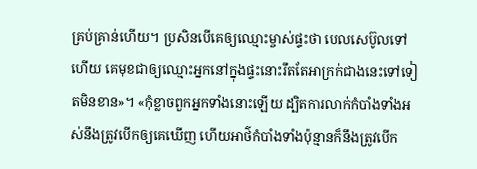គ្រប់គ្រាន់ហើយ។ ប្រសិនបើគេឲ្យឈ្មោះម្ចាស់ផ្ទះថា បេលសេប៊ូលទៅហើយ គេមុខជាឲ្យឈ្មោះអ្នកនៅក្នុងផ្ទះនោះរឹតតែអាក្រក់ជាងនេះទៅទៀតមិនខាន»។ «កុំខ្លាចពួកអ្នកទាំងនោះឡើយ ដ្បិតការលាក់កំបាំងទាំងអស់នឹងត្រូវបើកឲ្យគេឃើញ ហើយអាថ៌កំបាំងទាំងប៉ុន្មានក៏នឹងត្រូវបើក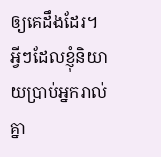ឲ្យគេដឹងដែរ។ អ្វីៗដែលខ្ញុំនិយាយប្រាប់អ្នករាល់គ្នា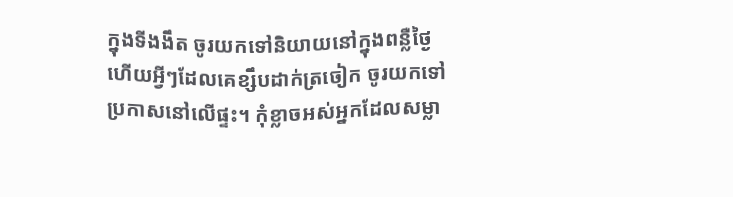ក្នុងទីងងឹត ចូរយកទៅនិយាយនៅក្នុងពន្លឺថ្ងៃ ហើយអ្វីៗដែលគេខ្សឹបដាក់ត្រចៀក ចូរយកទៅប្រកាសនៅលើផ្ទះ។ កុំខ្លាចអស់អ្នកដែលសម្លា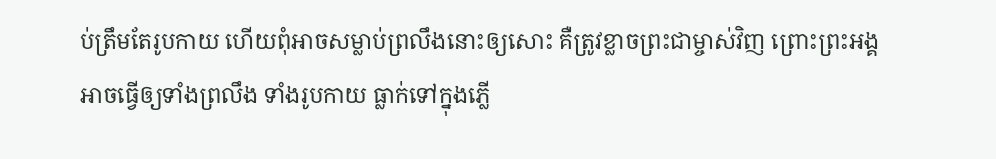ប់ត្រឹមតែរូបកាយ ហើយពុំអាចសម្លាប់ព្រលឹងនោះឲ្យសោះ គឺត្រូវខ្លាចព្រះជាម្ចាស់វិញ ព្រោះព្រះអង្គអាចធ្វើឲ្យទាំងព្រលឹង ទាំងរូបកាយ ធ្លាក់ទៅក្នុងភ្លើ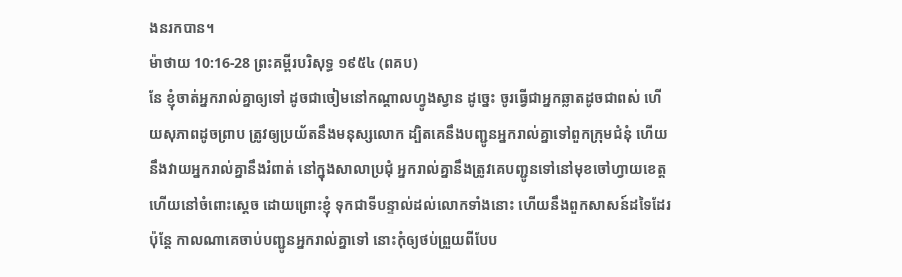ងនរកបាន។
ម៉ាថាយ 10:16-28 ព្រះគម្ពីរបរិសុទ្ធ ១៩៥៤ (ពគប)
នែ ខ្ញុំចាត់អ្នករាល់គ្នាឲ្យទៅ ដូចជាចៀមនៅកណ្តាលហ្វូងស្វាន ដូច្នេះ ចូរធ្វើជាអ្នកឆ្លាតដូចជាពស់ ហើយសុភាពដូចព្រាប ត្រូវឲ្យប្រយ័តនឹងមនុស្សលោក ដ្បិតគេនឹងបញ្ជូនអ្នករាល់គ្នាទៅពួកក្រុមជំនុំ ហើយនឹងវាយអ្នករាល់គ្នានឹងរំពាត់ នៅក្នុងសាលាប្រជុំ អ្នករាល់គ្នានឹងត្រូវគេបញ្ជូនទៅនៅមុខចៅហ្វាយខេត្ត ហើយនៅចំពោះស្តេច ដោយព្រោះខ្ញុំ ទុកជាទីបន្ទាល់ដល់លោកទាំងនោះ ហើយនឹងពួកសាសន៍ដទៃដែរ ប៉ុន្តែ កាលណាគេចាប់បញ្ជូនអ្នករាល់គ្នាទៅ នោះកុំឲ្យថប់ព្រួយពីបែប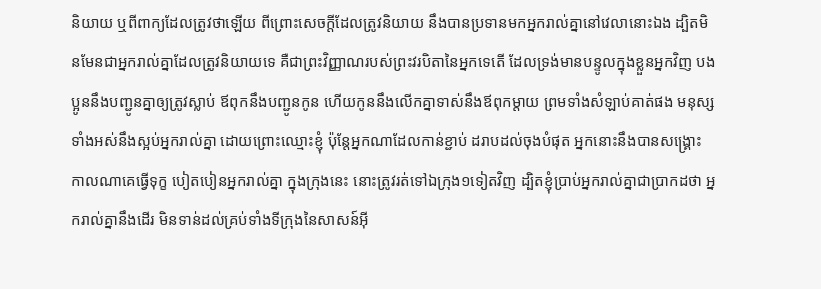និយាយ ឬពីពាក្យដែលត្រូវថាឡើយ ពីព្រោះសេចក្ដីដែលត្រូវនិយាយ នឹងបានប្រទានមកអ្នករាល់គ្នានៅវេលានោះឯង ដ្បិតមិនមែនជាអ្នករាល់គ្នាដែលត្រូវនិយាយទេ គឺជាព្រះវិញ្ញាណរបស់ព្រះវរបិតានៃអ្នកទេតើ ដែលទ្រង់មានបន្ទូលក្នុងខ្លួនអ្នកវិញ បងប្អូននឹងបញ្ជូនគ្នាឲ្យត្រូវស្លាប់ ឪពុកនឹងបញ្ជូនកូន ហើយកូននឹងលើកគ្នាទាស់នឹងឪពុកម្តាយ ព្រមទាំងសំឡាប់គាត់ផង មនុស្សទាំងអស់នឹងស្អប់អ្នករាល់គ្នា ដោយព្រោះឈ្មោះខ្ញុំ ប៉ុន្តែអ្នកណាដែលកាន់ខ្ជាប់ ដរាបដល់ចុងបំផុត អ្នកនោះនឹងបានសង្គ្រោះ កាលណាគេធ្វើទុក្ខ បៀតបៀនអ្នករាល់គ្នា ក្នុងក្រុងនេះ នោះត្រូវរត់ទៅឯក្រុង១ទៀតវិញ ដ្បិតខ្ញុំប្រាប់អ្នករាល់គ្នាជាប្រាកដថា អ្នករាល់គ្នានឹងដើរ មិនទាន់ដល់គ្រប់ទាំងទីក្រុងនៃសាសន៍អ៊ី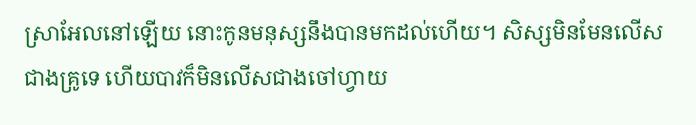ស្រាអែលនៅឡើយ នោះកូនមនុស្សនឹងបានមកដល់ហើយ។ សិស្សមិនមែនលើសជាងគ្រូទេ ហើយបាវក៏មិនលើសជាងចៅហ្វាយ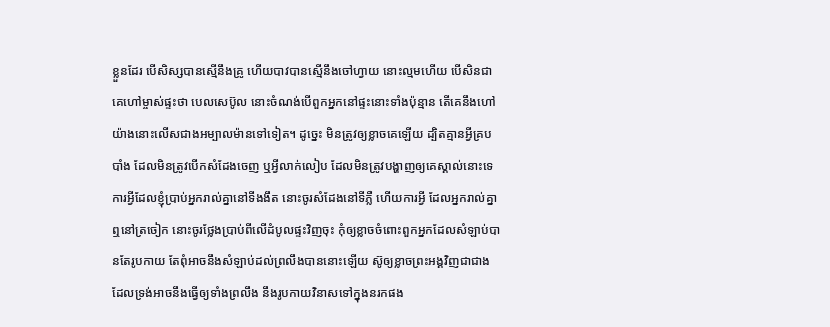ខ្លួនដែរ បើសិស្សបានស្មើនឹងគ្រូ ហើយបាវបានស្មើនឹងចៅហ្វាយ នោះល្មមហើយ បើសិនជាគេហៅម្ចាស់ផ្ទះថា បេលសេប៊ូល នោះចំណង់បើពួកអ្នកនៅផ្ទះនោះទាំងប៉ុន្មាន តើគេនឹងហៅយ៉ាងនោះលើសជាងអម្បាលម៉ានទៅទៀត។ ដូច្នេះ មិនត្រូវឲ្យខ្លាចគេឡើយ ដ្បិតគ្មានអ្វីគ្របបាំង ដែលមិនត្រូវបើកសំដែងចេញ ឬអ្វីលាក់លៀប ដែលមិនត្រូវបង្ហាញឲ្យគេស្គាល់នោះទេ ការអ្វីដែលខ្ញុំប្រាប់អ្នករាល់គ្នានៅទីងងឹត នោះចូរសំដែងនៅទីភ្លឺ ហើយការអ្វី ដែលអ្នករាល់គ្នាឮនៅត្រចៀក នោះចូរថ្លែងប្រាប់ពីលើដំបូលផ្ទះវិញចុះ កុំឲ្យខ្លាចចំពោះពួកអ្នកដែលសំឡាប់បានតែរូបកាយ តែពុំអាចនឹងសំឡាប់ដល់ព្រលឹងបាននោះឡើយ ស៊ូឲ្យខ្លាចព្រះអង្គវិញជាជាង ដែលទ្រង់អាចនឹងធ្វើឲ្យទាំងព្រលឹង នឹងរូបកាយវិនាសទៅក្នុងនរកផង